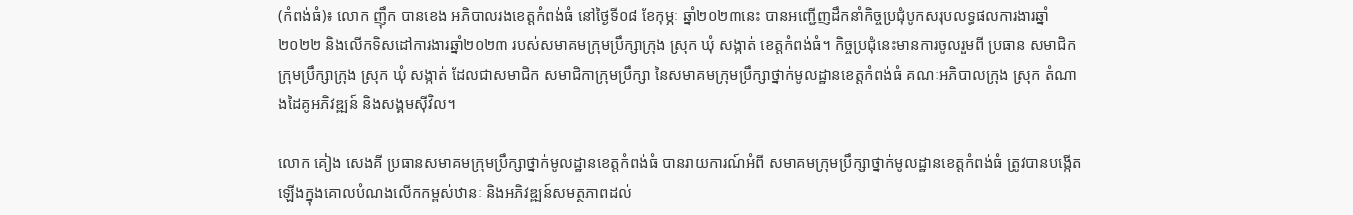(កំពង់ធំ)៖ លោក ញ៉ឹក បានខេង អភិបាលរងខេត្តកំពង់ធំ នៅថ្ងៃទី០៨ ខែកុម្ភៈ ឆ្នាំ២០២៣នេះ បានអញ្ជើញដឹកនាំកិច្ចប្រជុំបូកសរុបលទ្ធផលការងារឆ្នាំ២០២២ និងលើកទិសដៅការងារឆ្នាំ២០២៣ របស់សមាគមក្រុមប្រឹក្សាក្រុង ស្រុក ឃុំ សង្កាត់ ខេត្តកំពង់ធំ។ កិច្ចប្រជុំនេះមានការចូលរួមពី ប្រធាន សមាជិកក្រុមប្រឹក្សាក្រុង ស្រុក ឃុំ សង្កាត់ ដែលជាសមាជិក សមាជិកាក្រុមប្រឹក្សា នៃសមាគមក្រុមប្រឹក្សាថ្នាក់មូលដ្ឋានខេត្តកំពង់ធំ គណៈអភិបាលក្រុង ស្រុក តំណាងដៃគូអភិវឌ្ឍន៍ និងសង្គមស៊ីវិល។

លោក គៀង សេងគី ប្រធានសមាគមក្រុមប្រឹក្សាថ្នាក់មូលដ្ឋានខេត្តកំពង់ធំ បានរាយការណ៍អំពី សមាគមក្រុមប្រឹក្សាថ្នាក់មូលដ្ឋានខេត្តកំពង់ធំ ត្រូវបានបង្កើតឡើងក្នុងគោលបំណងលើកកម្ពស់ឋានៈ និងអភិវឌ្ឍន៍សមត្ថភាពដល់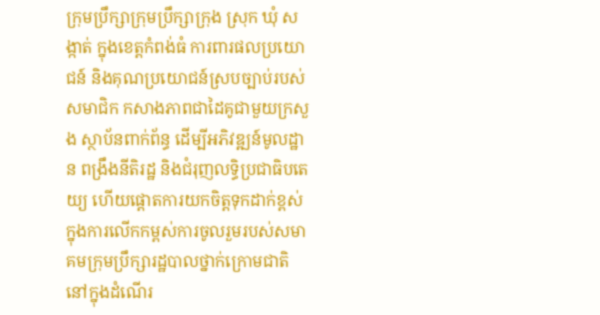ក្រុមប្រឹក្សាក្រុមប្រឹក្សាក្រុង ស្រុក ឃុំ សង្កាត់ ក្នុងខេត្តកំពង់ធំ ការពារផលប្រយោជន៍ និងគុណប្រយោជន៍ស្របច្បាប់របស់សមាជិក កសាងភាពជាដៃគូជាមួយក្រសួង ស្ថាប័នពាក់ព័ន្ធ ដើម្បីអភិវឌ្ឍន៍មូលដ្ឋាន ពង្រឹងនីតិរដ្ឋ និងជំរុញលទ្ធិប្រជាធិបតេយ្យ ហើយផ្តោតការយកចិត្តទុកដាក់ខ្ពស់ ក្នុងការលើកកម្ពស់ការចូលរួមរបស់សមាគមក្រុមប្រឹក្សារដ្ឋបាលថ្នាក់ក្រោមជាតិ នៅក្នុងដំណើរ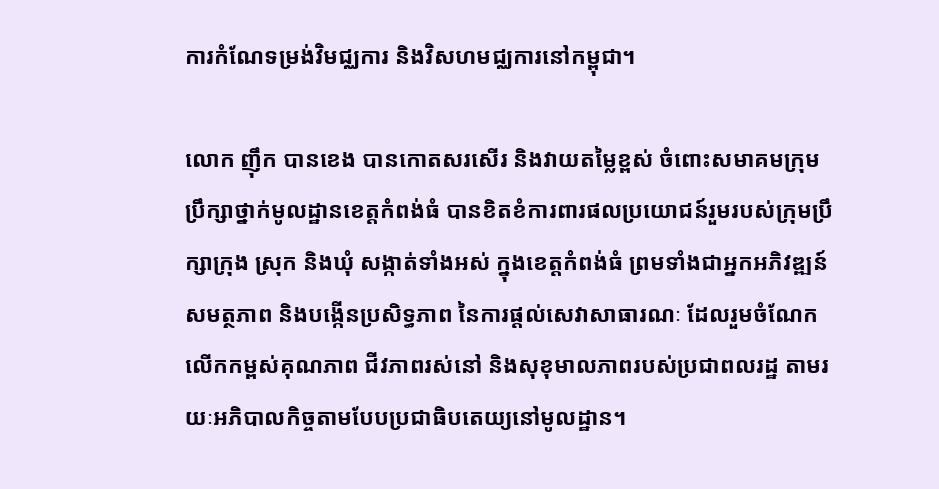ការកំណែទម្រង់វិមជ្ឈការ និងវិសហមជ្ឈការនៅកម្ពុជា។

លោក ញ៉ឹក បានខេង បានកោតសរសើរ និងវាយតម្លៃខ្ពស់ ចំពោះសមាគមក្រុមប្រឹក្សាថ្នាក់មូលដ្ឋានខេត្តកំពង់ធំ បានខិតខំការពារផលប្រយោជន៍រួមរបស់ក្រុមប្រឹក្សាក្រុង ស្រុក និងឃុំ សង្កាត់ទាំងអស់ ក្នុងខេត្តកំពង់ធំ ព្រមទាំងជាអ្នកអភិវឌ្ឍន៍សមត្ថភាព និងបង្កើនប្រសិទ្ធភាព នៃការផ្តល់សេវាសាធារណៈ ដែលរួមចំណែកលើកកម្ពស់គុណភាព ជីវភាពរស់នៅ និងសុខុមាលភាពរបស់ប្រជាពលរដ្ឋ តាមរយៈអភិបាលកិច្ចតាមបែបប្រជាធិបតេយ្យនៅមូលដ្ឋាន។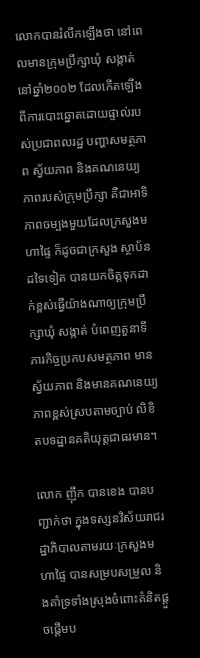លោកបានរំលឹកឡើងថា នៅពេលមានក្រុមប្រឹក្សាឃុំ សង្កាត់នៅឆ្នាំ២០០២ ដែលកើតឡើងពីការបោះឆ្នោតដោយផ្ទាល់របស់ប្រជាពលរដ្ឋ បញ្ហាសមត្ថភាព ស្វ័យភាព និងគណនេយ្យភាពរបស់ក្រុមប្រឹក្សា គឺជាអាទិភាពចម្បងមួយដែលក្រសួងមហាផ្ទៃ ក៏ដូចជាក្រសួង ស្ថាប័នដទៃទៀត បានយកចិត្តទុកដាក់ខ្ពស់ធ្វើយ៉ាងណាឲ្យក្រុមប្រឹក្សាឃុំ សង្កាត់ បំពេញតួនាទី ភារកិច្ចប្រកបសមត្ថភាព មានស្វ័យភាព និងមានគណនេយ្យភាពខ្ពស់ស្របតាមច្បាប់ លិខិតបទដ្ឋានគតិយុត្តជាធរមាន។

លោក ញ៉ឹក បានខេង បានបញ្ជាក់ថា ក្នុងទស្សនវិស័យរាជរដ្ឋាភិបាលតាមរយៈក្រសួងមហាផ្ទៃ បានសម្របសម្រួល និងគាំទ្រទាំងស្រុងចំពោះគំនិតផ្តួចផ្តើមប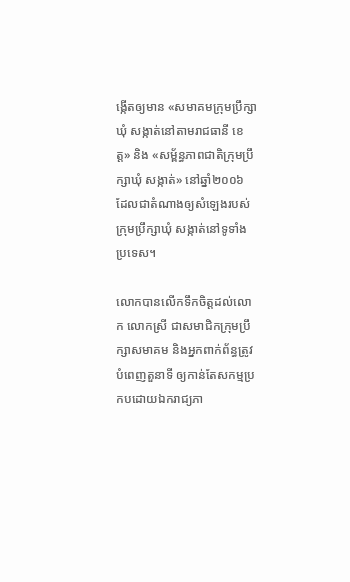ង្កើតឲ្យមាន «សមាគមក្រុមប្រឹក្សាឃុំ សង្កាត់នៅតាមរាជធានី ខេត្ត» និង «សម្ព័ន្ធភាពជាតិក្រុមប្រឹក្សាឃុំ សង្កាត់» នៅឆ្នាំ២០០៦ ដែលជាតំណាងឲ្យសំឡេងរបស់ក្រុមប្រឹក្សាឃុំ សង្កាត់នៅទូទាំងប្រទេស។

លោកបានលើកទឹកចិត្តដល់លោក លោកស្រី ជាសមាជិកក្រុមប្រឹក្សាសមាគម និងអ្នកពាក់ព័ន្ធត្រូវបំពេញតួនាទី ឲ្យកាន់តែសកម្មប្រកបដោយឯករាជ្យភា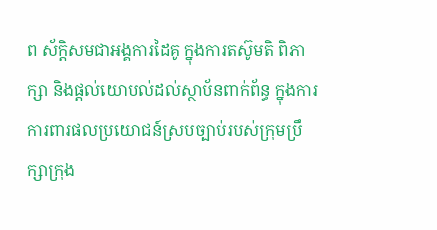ព ស័ក្តិសមជាអង្គការដៃគូ ក្នុងការតស៊ូមតិ ពិភាក្សា និងផ្តល់យោបល់ដល់ស្ថាប័នពាក់ព័ន្ធ ក្នុងការការពារផលប្រយោជន៍ស្របច្បាប់របស់ក្រុមប្រឹក្សាក្រុង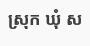ស្រុក ឃុំ ស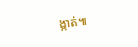ង្កាត់៕